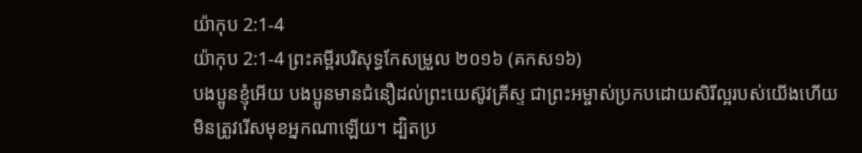យ៉ាកុប 2:1-4
យ៉ាកុប 2:1-4 ព្រះគម្ពីរបរិសុទ្ធកែសម្រួល ២០១៦ (គកស១៦)
បងប្អូនខ្ញុំអើយ បងប្អូនមានជំនឿដល់ព្រះយេស៊ូវគ្រីស្ទ ជាព្រះអម្ចាស់ប្រកបដោយសិរីល្អរបស់យើងហើយ មិនត្រូវរើសមុខអ្នកណាឡើយ។ ដ្បិតប្រ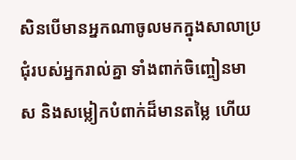សិនបើមានអ្នកណាចូលមកក្នុងសាលាប្រជុំរបស់អ្នករាល់គ្នា ទាំងពាក់ចិញ្ចៀនមាស និងសម្លៀកបំពាក់ដ៏មានតម្លៃ ហើយ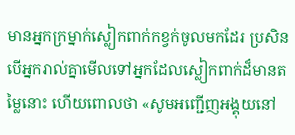មានអ្នកក្រម្នាក់ស្លៀកពាក់កខ្វក់ចូលមកដែរ ប្រសិនបើអ្នករាល់គ្នាមើលទៅអ្នកដែលស្លៀកពាក់ដ៏មានតម្លៃនោះ ហើយពោលថា «សូមអញ្ជើញអង្គុយនៅ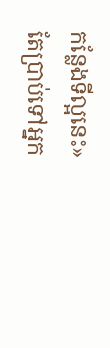កន្លែងទីល្អនេះ» តែប្រាប់ទៅអ្នក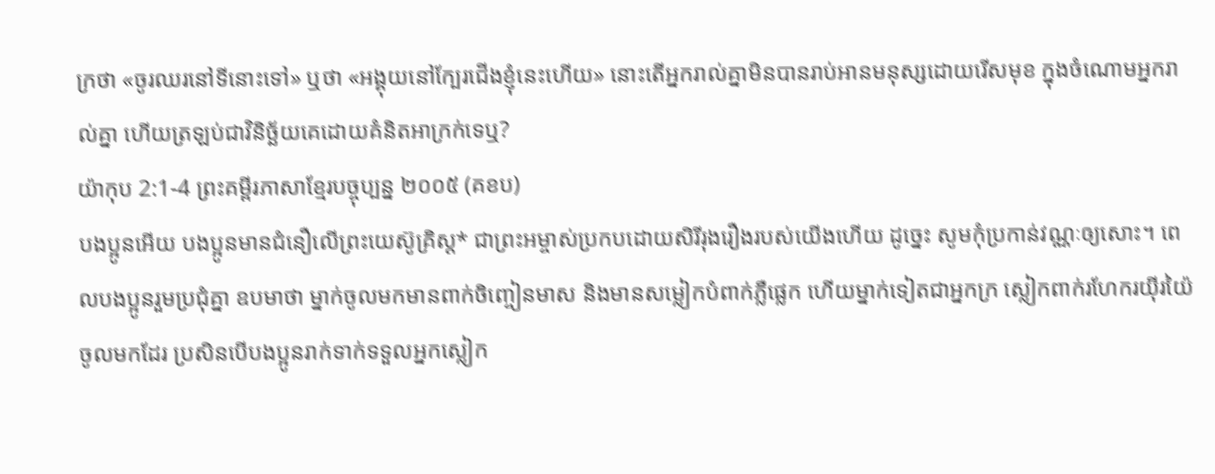ក្រថា «ចូរឈរនៅទីនោះទៅ» ឬថា «អង្គុយនៅក្បែរជើងខ្ញុំនេះហើយ» នោះតើអ្នករាល់គ្នាមិនបានរាប់អានមនុស្សដោយរើសមុខ ក្នុងចំណោមអ្នករាល់គ្នា ហើយត្រឡប់ជាវិនិច្ឆ័យគេដោយគំនិតអាក្រក់ទេឬ?
យ៉ាកុប 2:1-4 ព្រះគម្ពីរភាសាខ្មែរបច្ចុប្បន្ន ២០០៥ (គខប)
បងប្អូនអើយ បងប្អូនមានជំនឿលើព្រះយេស៊ូគ្រិស្ត* ជាព្រះអម្ចាស់ប្រកបដោយសិរីរុងរឿងរបស់យើងហើយ ដូច្នេះ សូមកុំប្រកាន់វណ្ណៈឲ្យសោះ។ ពេលបងប្អូនរួមប្រជុំគ្នា ឧបមាថា ម្នាក់ចូលមកមានពាក់ចិញ្ចៀនមាស និងមានសម្លៀកបំពាក់ភ្លឺផ្លេក ហើយម្នាក់ទៀតជាអ្នកក្រ ស្លៀកពាក់រហែករយ៉ីរយ៉ៃចូលមកដែរ ប្រសិនបើបងប្អូនរាក់ទាក់ទទួលអ្នកស្លៀក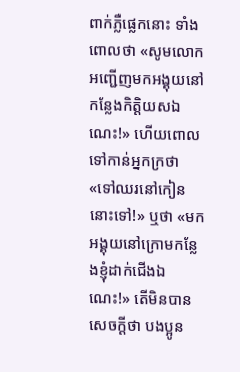ពាក់ភ្លឺផ្លេកនោះ ទាំងពោលថា «សូមលោកអញ្ជើញមកអង្គុយនៅកន្លែងកិត្តិយសឯណេះ!» ហើយពោលទៅកាន់អ្នកក្រថា «ទៅឈរនៅកៀននោះទៅ!» ឬថា «មកអង្គុយនៅក្រោមកន្លែងខ្ញុំដាក់ជើងឯណេះ!» តើមិនបានសេចក្ដីថា បងប្អូន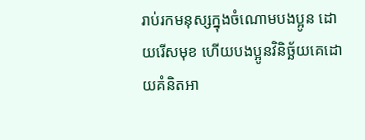រាប់រកមនុស្សក្នុងចំណោមបងប្អូន ដោយរើសមុខ ហើយបងប្អូនវិនិច្ឆ័យគេដោយគំនិតអា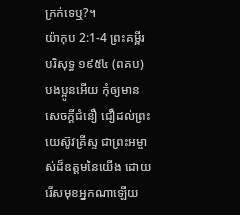ក្រក់ទេឬ?។
យ៉ាកុប 2:1-4 ព្រះគម្ពីរបរិសុទ្ធ ១៩៥៤ (ពគប)
បងប្អូនអើយ កុំឲ្យមានសេចក្ដីជំនឿ ជឿដល់ព្រះយេស៊ូវគ្រីស្ទ ជាព្រះអម្ចាស់ដ៏ឧត្តមនៃយើង ដោយរើសមុខអ្នកណាឡើយ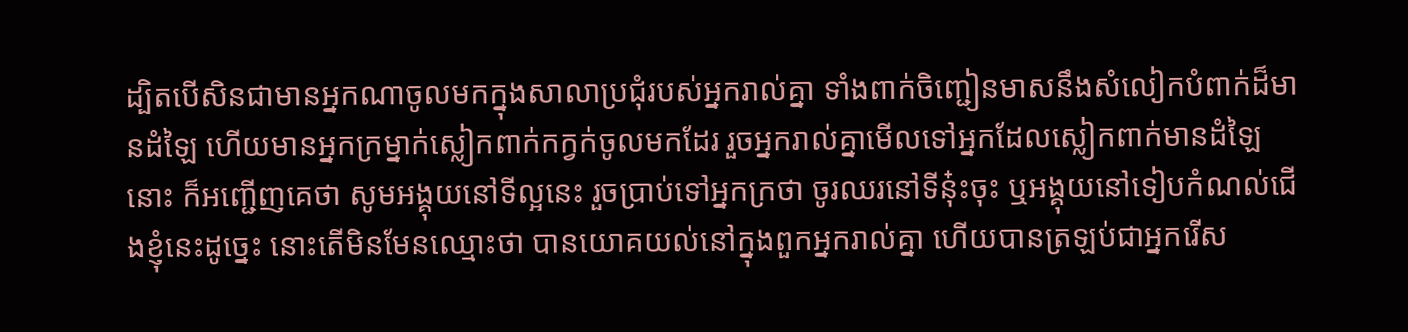ដ្បិតបើសិនជាមានអ្នកណាចូលមកក្នុងសាលាប្រជុំរបស់អ្នករាល់គ្នា ទាំងពាក់ចិញ្ជៀនមាសនឹងសំលៀកបំពាក់ដ៏មានដំឡៃ ហើយមានអ្នកក្រម្នាក់ស្លៀកពាក់កក្វក់ចូលមកដែរ រួចអ្នករាល់គ្នាមើលទៅអ្នកដែលស្លៀកពាក់មានដំឡៃនោះ ក៏អញ្ជើញគេថា សូមអង្គុយនៅទីល្អនេះ រួចប្រាប់ទៅអ្នកក្រថា ចូរឈរនៅទីនុ៎ះចុះ ឬអង្គុយនៅទៀបកំណល់ជើងខ្ញុំនេះដូច្នេះ នោះតើមិនមែនឈ្មោះថា បានយោគយល់នៅក្នុងពួកអ្នករាល់គ្នា ហើយបានត្រឡប់ជាអ្នករើស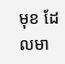មុខ ដែលមា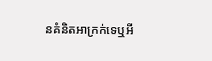នគំនិតអាក្រក់ទេឬអី